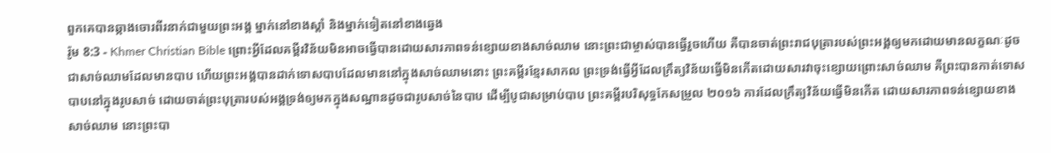ពួកគេបានឆ្កាងចោរពីរនាក់ជាមួយព្រះអង្គ ម្នាក់នៅខាងស្ដាំ និងម្នាក់ទៀតនៅខាងឆ្វេង
រ៉ូម 8:3 - Khmer Christian Bible ព្រោះអ្វីដែលគម្ពីរវិន័យមិនអាចធ្វើបានដោយសារភាពទន់ខ្សោយខាងសាច់ឈាម នោះព្រះជាម្ចាស់បានធ្វើរួចហើយ គឺបានចាត់ព្រះរាជបុត្រារបស់ព្រះអង្គឲ្យមកដោយមានលក្ខណៈដូចជាសាច់ឈាមដែលមានបាប ហើយព្រះអង្គបានដាក់ទោសបាបដែលមាននៅក្នុងសាច់ឈាមនោះ ព្រះគម្ពីរខ្មែរសាកល ព្រះទ្រង់ធ្វើអ្វីដែលក្រឹត្យវិន័យធ្វើមិនកើតដោយសារវាចុះខ្សោយព្រោះសាច់ឈាម គឺព្រះបានកាត់ទោសបាបនៅក្នុងរូបសាច់ ដោយចាត់ព្រះបុត្រារបស់អង្គទ្រង់ឲ្យមកក្នុងសណ្ឋានដូចជារូបសាច់នៃបាប ដើម្បីបូជាសម្រាប់បាប ព្រះគម្ពីរបរិសុទ្ធកែសម្រួល ២០១៦ ការដែលក្រឹត្យវិន័យធ្វើមិនកើត ដោយសារភាពទន់ខ្សោយខាងសាច់ឈាម នោះព្រះបា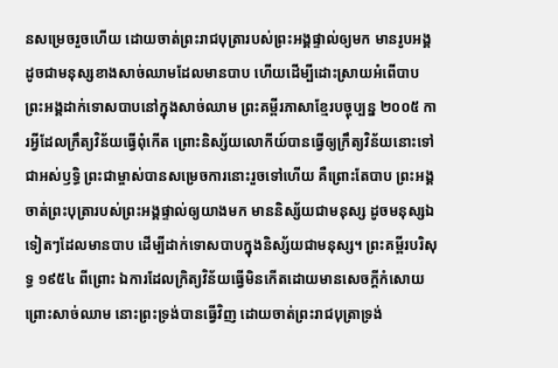នសម្រេចរួចហើយ ដោយចាត់ព្រះរាជបុត្រារបស់ព្រះអង្គផ្ទាល់ឲ្យមក មានរូបអង្គដូចជាមនុស្សខាងសាច់ឈាមដែលមានបាប ហើយដើម្បីដោះស្រាយអំពើបាប ព្រះអង្គដាក់ទោសបាបនៅក្នុងសាច់ឈាម ព្រះគម្ពីរភាសាខ្មែរបច្ចុប្បន្ន ២០០៥ ការអ្វីដែលក្រឹត្យវិន័យធ្វើពុំកើត ព្រោះនិស្ស័យលោកីយ៍បានធ្វើឲ្យក្រឹត្យវិន័យនោះទៅជាអស់ឫទ្ធិ ព្រះជាម្ចាស់បានសម្រេចការនោះរួចទៅហើយ គឺព្រោះតែបាប ព្រះអង្គចាត់ព្រះបុត្រារបស់ព្រះអង្គផ្ទាល់ឲ្យយាងមក មាននិស្ស័យជាមនុស្ស ដូចមនុស្សឯទៀតៗដែលមានបាប ដើម្បីដាក់ទោសបាបក្នុងនិស្ស័យជាមនុស្ស។ ព្រះគម្ពីរបរិសុទ្ធ ១៩៥៤ ពីព្រោះ ឯការដែលក្រិត្យវិន័យធ្វើមិនកើតដោយមានសេចក្ដីកំសោយ ព្រោះសាច់ឈាម នោះព្រះទ្រង់បានធ្វើវិញ ដោយចាត់ព្រះរាជបុត្រាទ្រង់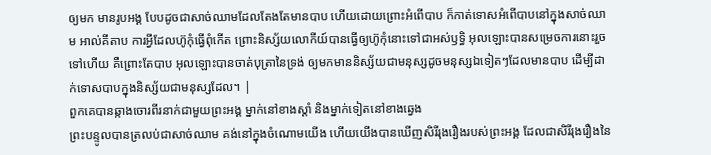ឲ្យមក មានរូបអង្គ បែបដូចជាសាច់ឈាមដែលតែងតែមានបាប ហើយដោយព្រោះអំពើបាប ក៏កាត់ទោសអំពើបាបនៅក្នុងសាច់ឈាម អាល់គីតាប ការអ្វីដែលហ៊ូកុំធ្វើពុំកើត ព្រោះនិស្ស័យលោកីយ៍បានធ្វើឲ្យហ៊ូកុំនោះទៅជាអស់ឫទ្ធិ អុលឡោះបានសម្រេចការនោះរួចទៅហើយ គឺព្រោះតែបាប អុលឡោះបានចាត់បុត្រានៃទ្រង់ ឲ្យមកមាននិស្ស័យជាមនុស្សដូចមនុស្សឯទៀតៗដែលមានបាប ដើម្បីដាក់ទោសបាបក្នុងនិស្ស័យជាមនុស្សដែល។ |
ពួកគេបានឆ្កាងចោរពីរនាក់ជាមួយព្រះអង្គ ម្នាក់នៅខាងស្ដាំ និងម្នាក់ទៀតនៅខាងឆ្វេង
ព្រះបន្ទូលបានត្រលប់ជាសាច់ឈាម គង់នៅក្នុងចំណោមយើង ហើយយើងបានឃើញសិរីរុងរឿងរបស់ព្រះអង្គ ដែលជាសិរីរុងរឿងនៃ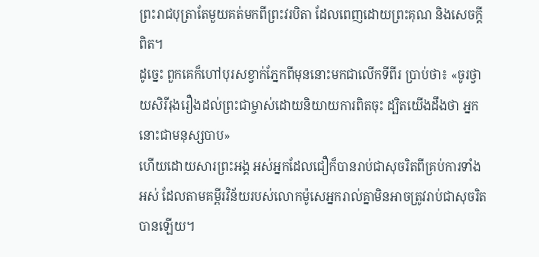ព្រះរាជបុត្រាតែមួយគត់មកពីព្រះវរបិតា ដែលពេញដោយព្រះគុណ និងសេចក្ដីពិត។
ដូច្នេះ ពួកគេក៏ហៅបុរសខ្វាក់ភ្នែកពីមុននោះមកជាលើកទីពីរ ប្រាប់ថា៖ «ចូរថ្វាយសិរីរុងរឿងដល់ព្រះជាម្ចាស់ដោយនិយាយការពិតចុះ ដ្បិតយើងដឹងថា អ្នកនោះជាមនុស្សបាប»
ហើយដោយសារព្រះអង្គ អស់អ្នកដែលជឿក៏បានរាប់ជាសុចរិតពីគ្រប់ការទាំងអស់ ដែលតាមគម្ពីរវិន័យរបស់លោកម៉ូសេអ្នករាល់គ្នាមិនអាចត្រូវរាប់ជាសុចរិតបានឡើយ។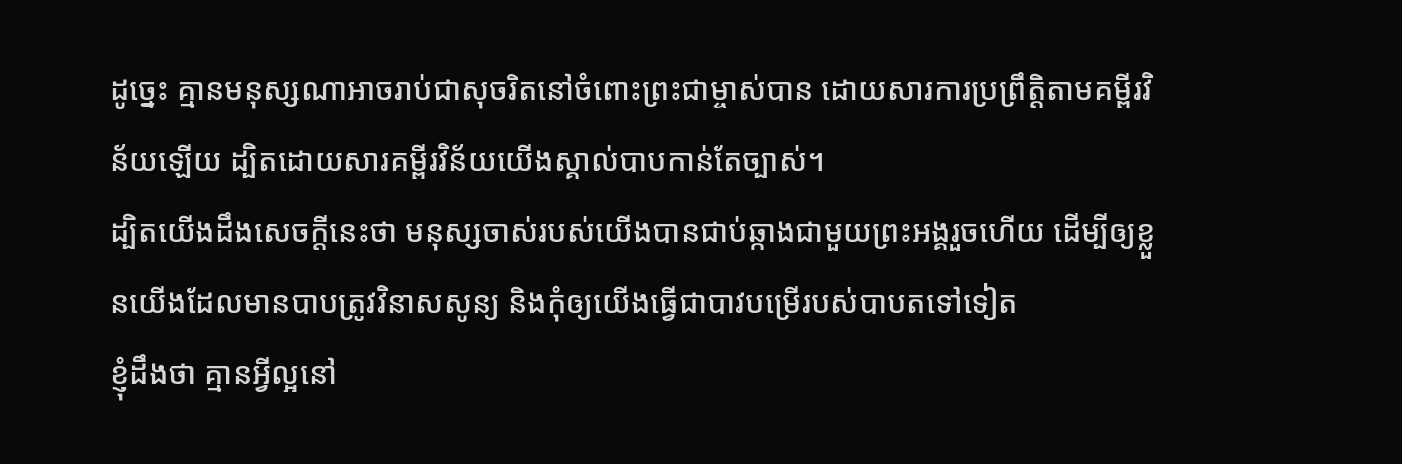ដូច្នេះ គ្មានមនុស្សណាអាចរាប់ជាសុចរិតនៅចំពោះព្រះជាម្ចាស់បាន ដោយសារការប្រព្រឹត្ដិតាមគម្ពីរវិន័យឡើយ ដ្បិតដោយសារគម្ពីរវិន័យយើងស្គាល់បាបកាន់តែច្បាស់។
ដ្បិតយើងដឹងសេចក្ដីនេះថា មនុស្សចាស់របស់យើងបានជាប់ឆ្កាងជាមួយព្រះអង្គរួចហើយ ដើម្បីឲ្យខ្លួនយើងដែលមានបាបត្រូវវិនាសសូន្យ និងកុំឲ្យយើងធ្វើជាបាវបម្រើរបស់បាបតទៅទៀត
ខ្ញុំដឹងថា គ្មានអ្វីល្អនៅ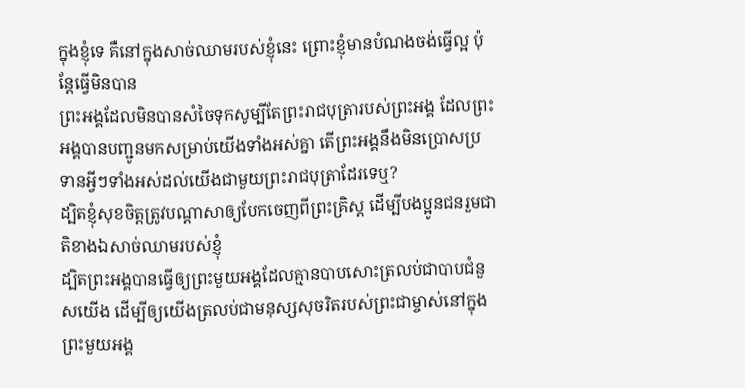ក្នុងខ្ញុំទេ គឺនៅក្នុងសាច់ឈាមរបស់ខ្ញុំនេះ ព្រោះខ្ញុំមានបំណងចង់ធ្វើល្អ ប៉ុន្ដែធ្វើមិនបាន
ព្រះអង្គដែលមិនបានសំចៃទុកសូម្បីតែព្រះរាជបុត្រារបស់ព្រះអង្គ ដែលព្រះអង្គបានបញ្ជូនមកសម្រាប់យើងទាំងអស់គ្នា តើព្រះអង្គនឹងមិនប្រោសប្រទានអ្វីៗទាំងអស់ដល់យើងជាមួយព្រះរាជបុត្រាដែរទេឬ?
ដ្បិតខ្ញុំសុខចិត្ដត្រូវបណ្ដាសាឲ្យបែកចេញពីព្រះគ្រិស្ដ ដើម្បីបងប្អូនជនរួមជាតិខាងឯសាច់ឈាមរបស់ខ្ញុំ
ដ្បិតព្រះអង្គបានធ្វើឲ្យព្រះមួយអង្គដែលគ្មានបាបសោះត្រលប់ជាបាបជំនួសយើង ដើម្បីឲ្យយើងត្រលប់ជាមនុស្សសុចរិតរបស់ព្រះជាម្ចាស់នៅក្នុងព្រះមួយអង្គ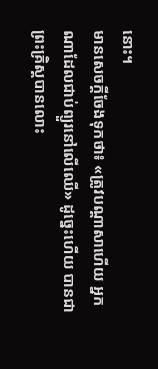នោះ។
មានសេចក្ដីចែងទុកថា៖ «ត្រូវបណ្តាសាហើយ អ្នកណាដែលជាប់ព្យួរនៅលើឈើ» ដូច្នេះហើយ បានជាព្រះគ្រិស្ដបានលោះ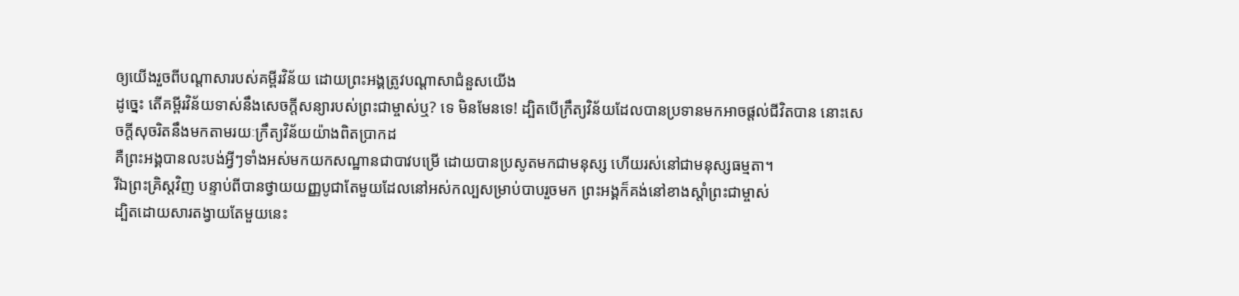ឲ្យយើងរួចពីបណ្តាសារបស់គម្ពីរវិន័យ ដោយព្រះអង្គត្រូវបណ្តាសាជំនួសយើង
ដូច្នេះ តើគម្ពីរវិន័យទាស់នឹងសេចក្ដីសន្យារបស់ព្រះជាម្ចាស់ឬ? ទេ មិនមែនទេ! ដ្បិតបើក្រឹត្យវិន័យដែលបានប្រទានមកអាចផ្ដល់ជីវិតបាន នោះសេចក្ដីសុចរិតនឹងមកតាមរយៈក្រឹត្យវិន័យយ៉ាងពិតប្រាកដ
គឺព្រះអង្គបានលះបង់អ្វីៗទាំងអស់មកយកសណ្ឋានជាបាវបម្រើ ដោយបានប្រសូតមកជាមនុស្ស ហើយរស់នៅជាមនុស្សធម្មតា។
រីឯព្រះគ្រិស្ដវិញ បន្ទាប់ពីបានថ្វាយយញ្ញបូជាតែមួយដែលនៅអស់កល្បសម្រាប់បាបរួចមក ព្រះអង្គក៏គង់នៅខាងស្តាំព្រះជាម្ចាស់
ដ្បិតដោយសារតង្វាយតែមួយនេះ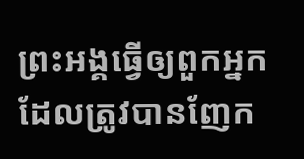ព្រះអង្គធ្វើឲ្យពួកអ្នកដែលត្រូវបានញែក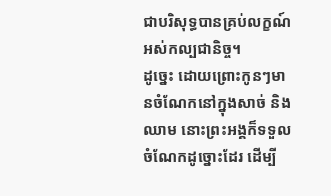ជាបរិសុទ្ធបានគ្រប់លក្ខណ៍អស់កល្បជានិច្ច។
ដូច្នេះ ដោយព្រោះកូនៗមានចំណែកនៅក្នុងសាច់ និងឈាម នោះព្រះអង្គក៏ទទួលចំណែកដូច្នោះដែរ ដើម្បី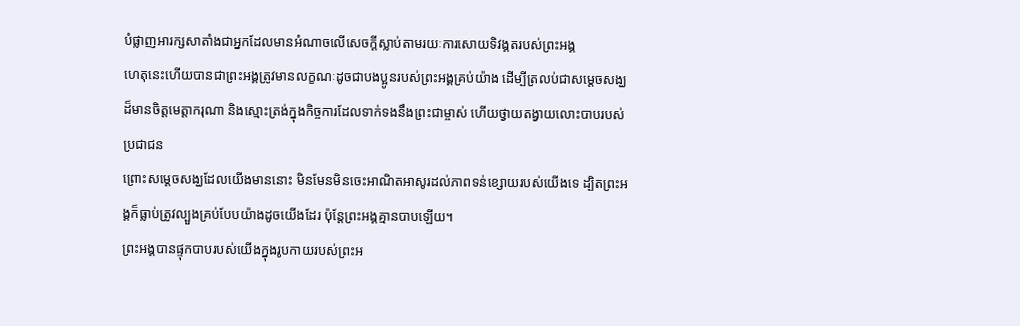បំផ្លាញអារក្សសាតាំងជាអ្នកដែលមានអំណាចលើសេចក្ដីស្លាប់តាមរយៈការសោយទិវង្គតរបស់ព្រះអង្គ
ហេតុនេះហើយបានជាព្រះអង្គត្រូវមានលក្ខណៈដូចជាបងប្អូនរបស់ព្រះអង្គគ្រប់យ៉ាង ដើម្បីត្រលប់ជាសម្ដេចសង្ឃដ៏មានចិត្តមេត្តាករុណា និងស្មោះត្រង់ក្នុងកិច្ចការដែលទាក់ទងនឹងព្រះជាម្ចាស់ ហើយថ្វាយតង្វាយលោះបាបរបស់ប្រជាជន
ព្រោះសម្ដេចសង្ឃដែលយើងមាននោះ មិនមែនមិនចេះអាណិតអាសូរដល់ភាពទន់ខ្សោយរបស់យើងទេ ដ្បិតព្រះអង្គក៏ធ្លាប់ត្រូវល្បួងគ្រប់បែបយ៉ាងដូចយើងដែរ ប៉ុន្ដែព្រះអង្គគ្មានបាបឡើយ។
ព្រះអង្គបានផ្ទុកបាបរបស់យើងក្នុងរូបកាយរបស់ព្រះអ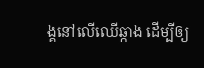ង្គនៅលើឈើឆ្កាង ដើម្បីឲ្យ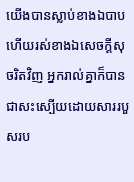យើងបានស្លាប់ខាងឯបាប ហើយរស់ខាងឯសេចក្ដីសុចរិតវិញ អ្នករាល់គ្នាក៏បានជាសះស្បើយដោយសាររបួសរប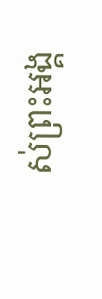ស់ព្រះអង្គ